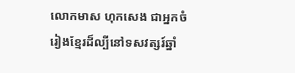លោកមាស ហុកសេង ជាអ្នកចំរៀងខ្មែរដ៏ល្បីនៅទសវត្សរ៍ឆ្នាំ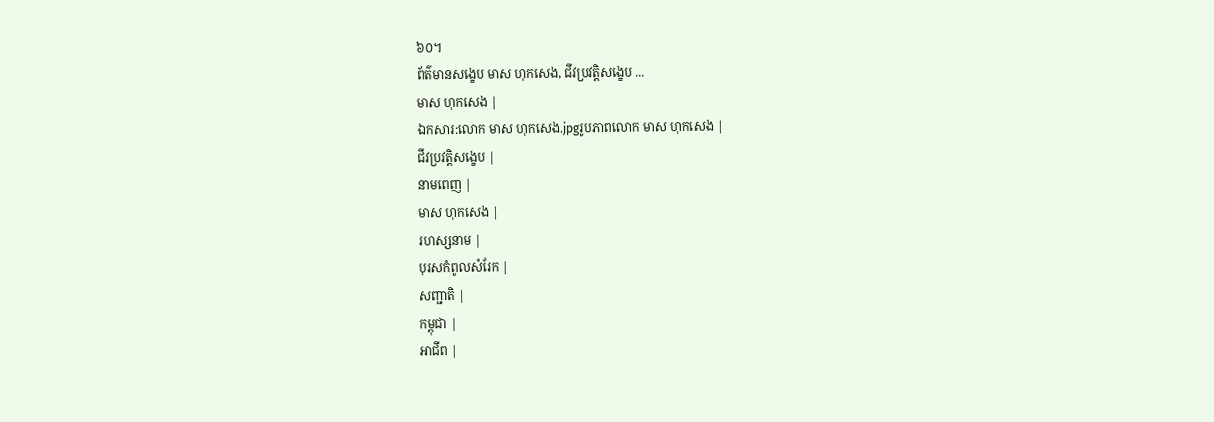៦០។
ព័ត៌មានសង្ខេប មាស ហុកសេង, ជីវប្រវត្តិសង្ខេប ...
មាស ហុកសេង |
ឯកសារ:លោក មាស ហុកសេង.jpgរូបភាពលោក មាស ហុកសេង |
ជីវប្រវត្តិសង្ខេប |
នាមពេញ |
មាស ហុកសេង |
រហស្សនាម |
បុរសកំពូលសំរែក |
សញ្ជាតិ |
កម្ពុជា |
អាជីព |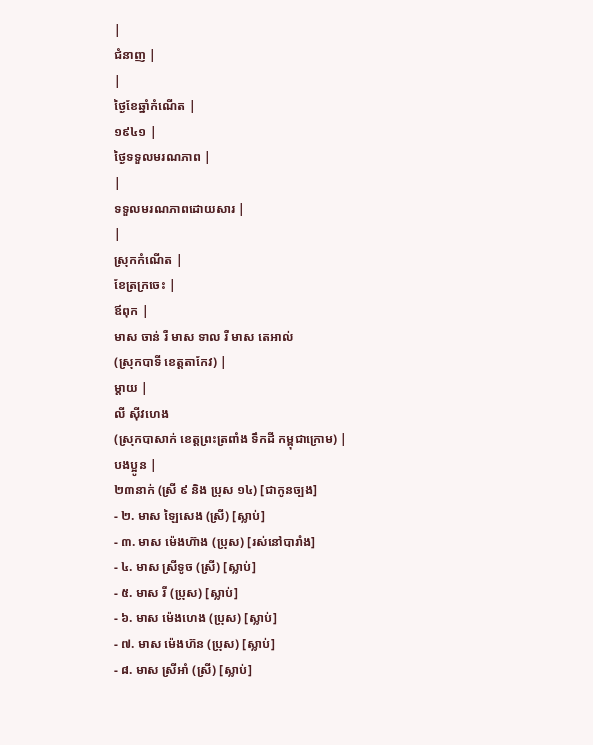|
ជំនាញ |
|
ថ្ងៃខែឆ្នាំកំណើត |
១៩៤១ |
ថ្ងៃទទួលមរណភាព |
|
ទទួលមរណភាពដោយសារ |
|
ស្រុកកំណើត |
ខែត្រក្រចេះ |
ឪពុក |
មាស ចាន់ រឺ មាស ទាល រឺ មាស តេអាល់
(ស្រុកបាទី ខេត្តតាកែវ) |
ម្តាយ |
លី ស៊ីវហេង
(ស្រុកបាសាក់ ខេត្តព្រះត្រពាំង ទឹកដី កម្ពុជាក្រោម) |
បងប្អូន |
២៣នាក់ (ស្រី ៩ និង ប្រុស ១៤) [ជាកូនច្បង]
- ២. មាស ឡៃសេង (ស្រី) [ស្លាប់]
- ៣. មាស ម៉េងហ៊ាង (ប្រុស) [រស់នៅបារាំង]
- ៤. មាស ស្រីទូច (ស្រី) [ស្លាប់]
- ៥. មាស រី (ប្រុស) [ស្លាប់]
- ៦. មាស ម៉េងហេង (ប្រុស) [ស្លាប់]
- ៧. មាស ម៉េងហ៊ន (ប្រុស) [ស្លាប់]
- ៨. មាស ស្រីអាំ (ស្រី) [ស្លាប់]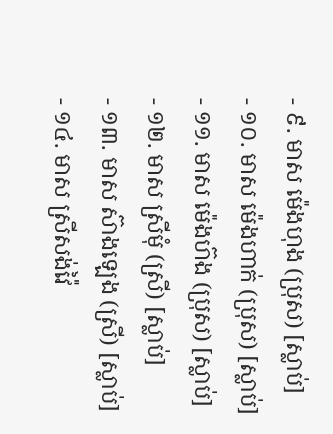- ៩. មាស ម៉េងហុង (ប្រុស) [ស្លាប់]
- ១០. មាស ម៉េងហាក់ (ប្រុស) [ស្លាប់]
- ១១. មាស ម៉េងហ៊ង (ប្រុស) [ស្លាប់]
- ១២. មាស ស្រីមុំ (ស្រី) [ស្លាប់]
- ១៣. មាស ស៊ាងឡេង (ស្រី) [ស្លាប់]
- ១៤. មាស ស្រីសង់វ៉ៃ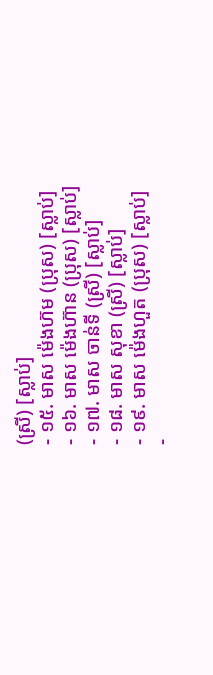(ស្រី) [ស្លាប់]
- ១៥. មាស ម៉េងហ៊ម (ប្រុស) [ស្លាប់]
- ១៦. មាស ម៉េងហ៊ាន (ប្រុស) [ស្លាប់]
- ១៧. មាស ចាន់ទី (ស្រី) [ស្លាប់]
- ១៨. មាស សុខា (ស្រី) [ស្លាប់]
- ១៩. មាស ម៉េងហួត (ប្រុស) [ស្លាប់]
-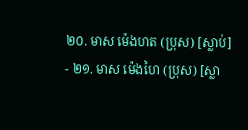២០. មាស ម៉េងហត (ប្រុស) [ស្លាប់]
- ២១. មាស ម៉េងហៃ (ប្រុស) [ស្លា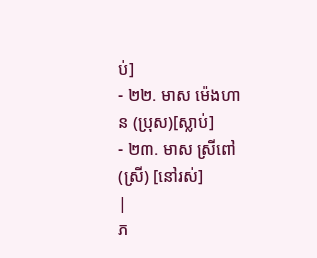ប់]
- ២២. មាស ម៉េងហាន (ប្រុស)[ស្លាប់]
- ២៣. មាស ស្រីពៅ (ស្រី) [នៅរស់]
|
ភ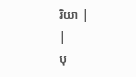រិយា |
|
បុ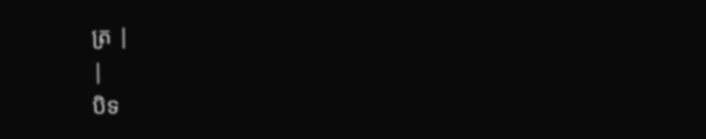ត្រ |
|
បិទ